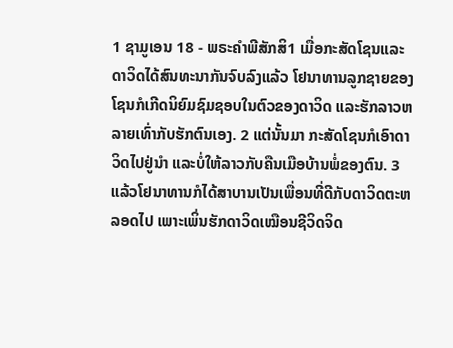1 ຊາມູເອນ 18 - ພຣະຄຳພີສັກສິ1 ເມື່ອກະສັດໂຊນແລະດາວິດໄດ້ສົນທະນາກັນຈົບລົງແລ້ວ ໂຢນາທານລູກຊາຍຂອງໂຊນກໍເກີດນິຍົມຊົມຊອບໃນຕົວຂອງດາວິດ ແລະຮັກລາວຫລາຍເທົ່າກັບຮັກຕົນເອງ. 2 ແຕ່ນັ້ນມາ ກະສັດໂຊນກໍເອົາດາວິດໄປຢູ່ນຳ ແລະບໍ່ໃຫ້ລາວກັບຄືນເມືອບ້ານພໍ່ຂອງຕົນ. 3 ແລ້ວໂຢນາທານກໍໄດ້ສາບານເປັນເພື່ອນທີ່ດີກັບດາວິດຕະຫລອດໄປ ເພາະເພິ່ນຮັກດາວິດເໝືອນຊີວິດຈິດ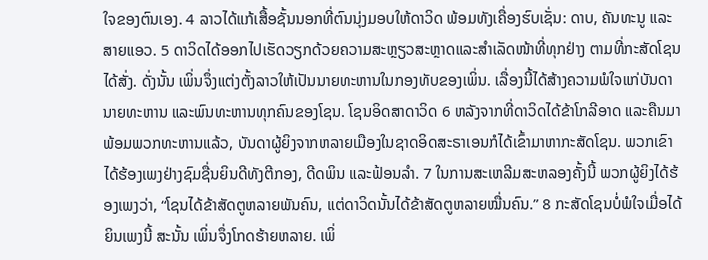ໃຈຂອງຕົນເອງ. 4 ລາວໄດ້ແກ້ເສື້ອຊັ້ນນອກທີ່ຕົນນຸ່ງມອບໃຫ້ດາວິດ ພ້ອມທັງເຄື່ອງຮົບເຊັ່ນ: ດາບ, ຄັນທະນູ ແລະສາຍແອວ. 5 ດາວິດໄດ້ອອກໄປເຮັດວຽກດ້ວຍຄວາມສະຫຼຽວສະຫຼາດແລະສຳເລັດໜ້າທີ່ທຸກຢ່າງ ຕາມທີ່ກະສັດໂຊນໄດ້ສັ່ງ. ດັ່ງນັ້ນ ເພິ່ນຈຶ່ງແຕ່ງຕັ້ງລາວໃຫ້ເປັນນາຍທະຫານໃນກອງທັບຂອງເພິ່ນ. ເລື່ອງນີ້ໄດ້ສ້າງຄວາມພໍໃຈແກ່ບັນດານາຍທະຫານ ແລະພົນທະຫານທຸກຄົນຂອງໂຊນ. ໂຊນອິດສາດາວິດ 6 ຫລັງຈາກທີ່ດາວິດໄດ້ຂ້າໂກລີອາດ ແລະຄືນມາພ້ອມພວກທະຫານແລ້ວ, ບັນດາຜູ້ຍິງຈາກຫລາຍເມືອງໃນຊາດອິດສະຣາເອນກໍໄດ້ເຂົ້າມາຫາກະສັດໂຊນ. ພວກເຂົາໄດ້ຮ້ອງເພງຢ່າງຊົມຊື່ນຍິນດີທັງຕີກອງ, ດີດພິນ ແລະຟ້ອນລຳ. 7 ໃນການສະເຫລີມສະຫລອງຄັ້ງນີ້ ພວກຜູ້ຍິງໄດ້ຮ້ອງເພງວ່າ, “ໂຊນໄດ້ຂ້າສັດຕູຫລາຍພັນຄົນ, ແຕ່ດາວິດນັ້ນໄດ້ຂ້າສັດຕູຫລາຍໝື່ນຄົນ.” 8 ກະສັດໂຊນບໍ່ພໍໃຈເມື່ອໄດ້ຍິນເພງນີ້ ສະນັ້ນ ເພິ່ນຈຶ່ງໂກດຮ້າຍຫລາຍ. ເພິ່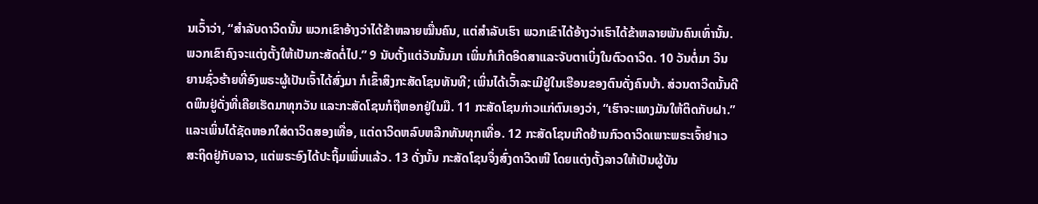ນເວົ້າວ່າ, “ສຳລັບດາວິດນັ້ນ ພວກເຂົາອ້າງວ່າໄດ້ຂ້າຫລາຍໝື່ນຄົນ, ແຕ່ສຳລັບເຮົາ ພວກເຂົາໄດ້ອ້າງວ່າເຮົາໄດ້ຂ້າຫລາຍພັນຄົນເທົ່ານັ້ນ. ພວກເຂົາຄົງຈະແຕ່ງຕັ້ງໃຫ້ເປັນກະສັດຕໍ່ໄປ.” 9 ນັບຕັ້ງແຕ່ວັນນັ້ນມາ ເພິ່ນກໍເກີດອິດສາແລະຈັບຕາເບິ່ງໃນຕົວດາວິດ. 10 ວັນຕໍ່ມາ ວິນຍານຊົ່ວຮ້າຍທີ່ອົງພຣະຜູ້ເປັນເຈົ້າໄດ້ສົ່ງມາ ກໍເຂົ້າສິງກະສັດໂຊນທັນທີ; ເພິ່ນໄດ້ເວົ້າລະເມີຢູ່ໃນເຮືອນຂອງຕົນດັ່ງຄົນບ້າ. ສ່ວນດາວິດນັ້ນດີດພິນຢູ່ດັ່ງທີ່ເຄີຍເຮັດມາທຸກວັນ ແລະກະສັດໂຊນກໍຖືຫອກຢູ່ໃນມື. 11 ກະສັດໂຊນກ່າວແກ່ຕົນເອງວ່າ, “ເຮົາຈະແທງມັນໃຫ້ຕິດກັບຝາ.” ແລະເພິ່ນໄດ້ຊັດຫອກໃສ່ດາວິດສອງເທື່ອ, ແຕ່ດາວິດຫລົບຫລີກທັນທຸກເທື່ອ. 12 ກະສັດໂຊນເກີດຢ້ານກົວດາວິດເພາະພຣະເຈົ້າຢາເວສະຖິດຢູ່ກັບລາວ, ແຕ່ພຣະອົງໄດ້ປະຖິ້ມເພິ່ນແລ້ວ. 13 ດັ່ງນັ້ນ ກະສັດໂຊນຈຶ່ງສົ່ງດາວິດໜີ ໂດຍແຕ່ງຕັ້ງລາວໃຫ້ເປັນຜູ້ບັນ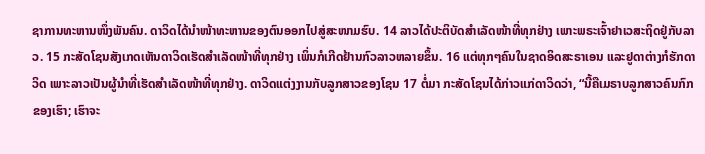ຊາການທະຫານໜຶ່ງພັນຄົນ. ດາວິດໄດ້ນຳໜ້າທະຫານຂອງຕົນອອກໄປສູ່ສະໜາມຮົບ. 14 ລາວໄດ້ປະຕິບັດສຳເລັດໜ້າທີ່ທຸກຢ່າງ ເພາະພຣະເຈົ້າຢາເວສະຖິດຢູ່ກັບລາວ. 15 ກະສັດໂຊນສັງເກດເຫັນດາວິດເຮັດສຳເລັດໜ້າທີ່ທຸກຢ່າງ ເພິ່ນກໍເກີດຢ້ານກົວລາວຫລາຍຂຶ້ນ. 16 ແຕ່ທຸກໆຄົນໃນຊາດອິດສະຣາເອນ ແລະຢູດາຕ່າງກໍຮັກດາວິດ ເພາະລາວເປັນຜູ້ນຳທີ່ເຮັດສຳເລັດໜ້າທີ່ທຸກຢ່າງ. ດາວິດແຕ່ງງານກັບລູກສາວຂອງໂຊນ 17 ຕໍ່ມາ ກະສັດໂຊນໄດ້ກ່າວແກ່ດາວິດວ່າ, “ນີ້ຄືເມຣາບລູກສາວຄົນກົກຂອງເຮົາ; ເຮົາຈະ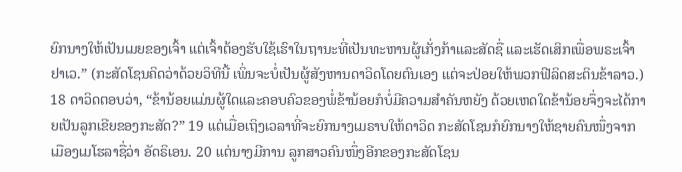ຍົກນາງໃຫ້ເປັນເມຍຂອງເຈົ້າ ແຕ່ເຈົ້າຕ້ອງຮັບໃຊ້ເຮົາໃນຖານະທີ່ເປັນທະຫານຜູ້ເກັ່ງກ້າແລະສັດຊື່ ແລະເຮັດເສິກເພື່ອພຣະເຈົ້າຢາເວ.” (ກະສັດໂຊນຄິດວ່າດ້ວຍວິທີນີ້ ເພິ່ນຈະບໍ່ເປັນຜູ້ສັງຫານດາວິດໂດຍຕົນເອງ ແຕ່ຈະປ່ອຍໃຫ້ພວກຟີລິດສະຕິນຂ້າລາວ.) 18 ດາວິດຕອບວ່າ, “ຂ້ານ້ອຍແມ່ນຜູ້ໃດແລະຄອບຄົວຂອງພໍ່ຂ້ານ້ອຍກໍບໍ່ມີຄວາມສຳຄັນຫຍັງ ດ້ວຍເຫດໃດຂ້ານ້ອຍຈຶ່ງຈະໄດ້ກາຍເປັນລູກເຂີຍຂອງກະສັດ?” 19 ແຕ່ເມື່ອເຖິງເວລາທີ່ຈະຍົກນາງເມຣາບໃຫ້ດາວິດ ກະສັດໂຊນກໍຍົກນາງໃຫ້ຊາຍຄົນໜຶ່ງຈາກເມືອງເມໂຮລາຊື່ວ່າ ອັດຣິເອນ. 20 ແຕ່ນາງມີການ ລູກສາວຄົນໜຶ່ງອີກຂອງກະສັດໂຊນ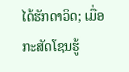ໄດ້ຮັກດາວິດ; ເມື່ອກະສັດໂຊນຮູ້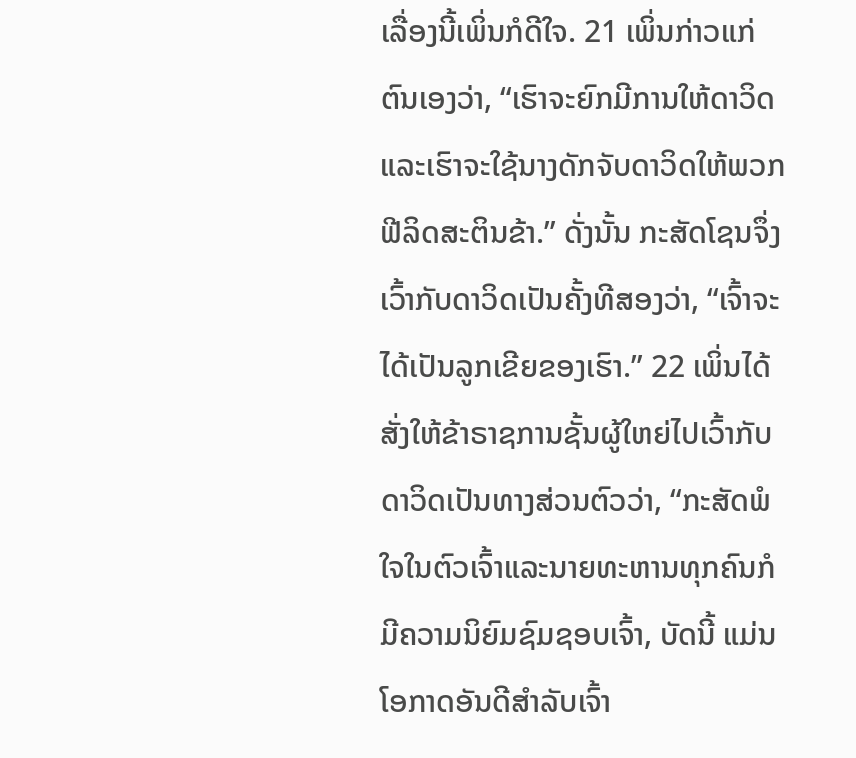ເລື່ອງນີ້ເພິ່ນກໍດີໃຈ. 21 ເພິ່ນກ່າວແກ່ຕົນເອງວ່າ, “ເຮົາຈະຍົກມີການໃຫ້ດາວິດ ແລະເຮົາຈະໃຊ້ນາງດັກຈັບດາວິດໃຫ້ພວກຟີລິດສະຕິນຂ້າ.” ດັ່ງນັ້ນ ກະສັດໂຊນຈຶ່ງເວົ້າກັບດາວິດເປັນຄັ້ງທີສອງວ່າ, “ເຈົ້າຈະໄດ້ເປັນລູກເຂີຍຂອງເຮົາ.” 22 ເພິ່ນໄດ້ສັ່ງໃຫ້ຂ້າຣາຊການຊັ້ນຜູ້ໃຫຍ່ໄປເວົ້າກັບດາວິດເປັນທາງສ່ວນຕົວວ່າ, “ກະສັດພໍໃຈໃນຕົວເຈົ້າແລະນາຍທະຫານທຸກຄົນກໍມີຄວາມນິຍົມຊົມຊອບເຈົ້າ, ບັດນີ້ ແມ່ນໂອກາດອັນດີສຳລັບເຈົ້າ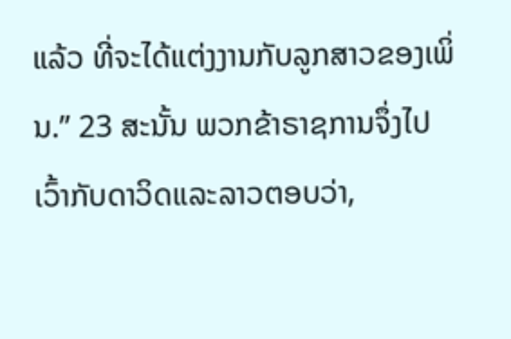ແລ້ວ ທີ່ຈະໄດ້ແຕ່ງງານກັບລູກສາວຂອງເພິ່ນ.” 23 ສະນັ້ນ ພວກຂ້າຣາຊການຈຶ່ງໄປເວົ້າກັບດາວິດແລະລາວຕອບວ່າ,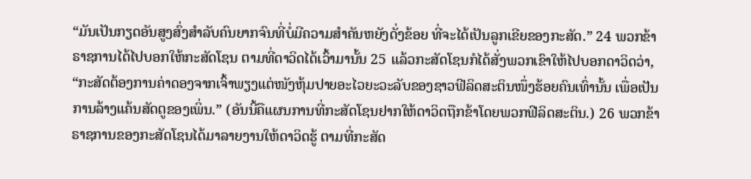“ມັນເປັນກຽດອັນສູງສົ່ງສຳລັບຄົນຍາກຈົນທີ່ບໍ່ມີຄວາມສຳຄັນຫຍັງດັ່ງຂ້ອຍ ທີ່ຈະໄດ້ເປັນລູກເຂີຍຂອງກະສັດ.” 24 ພວກຂ້າຣາຊການໄດ້ໄປບອກໃຫ້ກະສັດໂຊນ ຕາມທີ່ດາວິດໄດ້ເວົ້າມານັ້ນ 25 ແລ້ວກະສັດໂຊນກໍໄດ້ສັ່ງພວກເຂົາໃຫ້ໄປບອກດາວິດວ່າ, “ກະສັດຕ້ອງການຄ່າດອງຈາກເຈົ້າພຽງແຕ່ໜັງຫຸ້ມປາຍອະໄວຍະວະລັບຂອງຊາວຟີລິດສະຕິນໜຶ່ງຮ້ອຍຄົນເທົ່ານັ້ນ ເພື່ອເປັນການລ້າງແຄ້ນສັດຕູຂອງເພິ່ນ.” (ອັນນີ້ຄືແຜນການທີ່ກະສັດໂຊນຢາກໃຫ້ດາວິດຖືກຂ້າໂດຍພວກຟີລິດສະຕິນ.) 26 ພວກຂ້າຣາຊການຂອງກະສັດໂຊນໄດ້ມາລາຍງານໃຫ້ດາວິດຮູ້ ຕາມທີ່ກະສັດ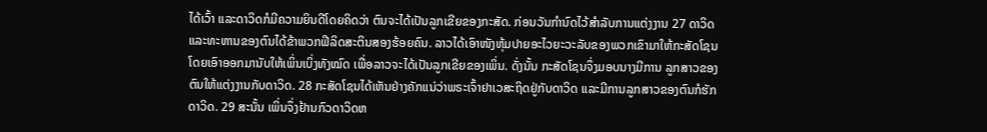ໄດ້ເວົ້າ ແລະດາວິດກໍມີຄວາມຍິນດີໂດຍຄິດວ່າ ຕົນຈະໄດ້ເປັນລູກເຂີຍຂອງກະສັດ. ກ່ອນວັນກຳນົດໄວ້ສຳລັບການແຕ່ງງານ 27 ດາວິດແລະທະຫານຂອງຕົນໄດ້ຂ້າພວກຟີລິດສະຕິນສອງຮ້ອຍຄົນ. ລາວໄດ້ເອົາໜັງຫຸ້ມປາຍອະໄວຍະວະລັບຂອງພວກເຂົາມາໃຫ້ກະສັດໂຊນ ໂດຍເອົາອອກມານັບໃຫ້ເພິ່ນເບິ່ງທັງໝົດ ເພື່ອລາວຈະໄດ້ເປັນລູກເຂີຍຂອງເພິ່ນ. ດັ່ງນັ້ນ ກະສັດໂຊນຈຶ່ງມອບນາງມີການ ລູກສາວຂອງຕົນໃຫ້ແຕ່ງງານກັບດາວິດ. 28 ກະສັດໂຊນໄດ້ເຫັນຢ່າງຄັກແນ່ວ່າພຣະເຈົ້າຢາເວສະຖິດຢູ່ກັບດາວິດ ແລະມີການລູກສາວຂອງຕົນກໍຮັກດາວິດ. 29 ສະນັ້ນ ເພິ່ນຈຶ່ງຢ້ານກົວດາວິດຫ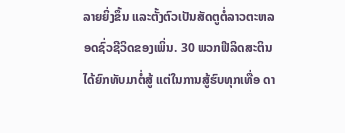ລາຍຍິ່ງຂຶ້ນ ແລະຕັ້ງຕົວເປັນສັດຕູຕໍ່ລາວຕະຫລອດຊົ່ວຊີວິດຂອງເພິ່ນ. 30 ພວກຟີລິດສະຕິນໄດ້ຍົກທັບມາຕໍ່ສູ້ ແຕ່ໃນການສູ້ຮົບທຸກເທື່ອ ດາ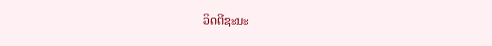ວິດຕີຊະນະ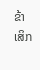ຂ້າເສິກ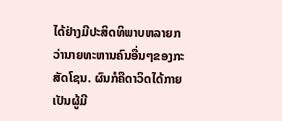ໄດ້ຢ່າງມີປະສິດທິພາບຫລາຍກວ່ານາຍທະຫານຄົນອື່ນໆຂອງກະສັດໂຊນ. ຜົນກໍຄືດາວິດໄດ້ກາຍເປັນຜູ້ມີ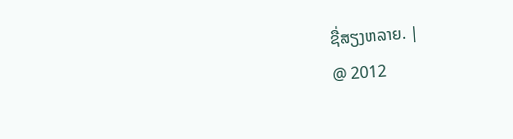ຊື່ສຽງຫລາຍ. |
@ 2012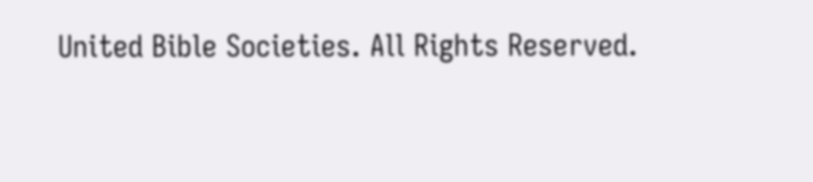United Bible Societies. All Rights Reserved.